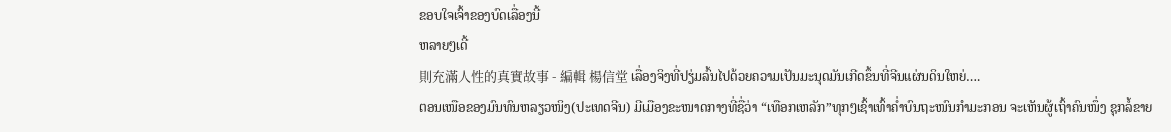ຂອບໃຈເຈົ້າຂອງບົດເລື່ອງນີ້
ຫລາຍໆເດີ້
則充滿人性的真實故事 - 編輯 楊信堂 ເລື່ອງຈິງທີ່ປຽ່ມລົ້ນໄປດ້ວຍຄວາມເປັນມະນຸດມັນເກີດຂຶ້ນທີ່ຈີນແຜ່ນດິນໃຫຍ່….
ຕອນເໜືອຂອງມົນທົນຫລຽວໜິງ(ປະເທດຈີນ) ມີເມືອງຂະໜາດກາງທີ່ຊື່ວ່າ “ເທືອກເຫລັກ”ທຸກໆເຊົ້າເທົ້າຄໍ່າບົນຖະໜົນກຳມະກອນ ຈະເຫັນຜູ້ເຖົ້າຄົນໜຶ່ງ ຊຸກລໍ້ຂາຍ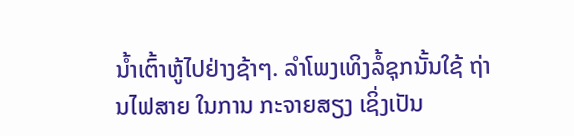ນ້ຳເຕົ້າຫູ້ໄປຢ່າງຊ້າໆ. ລຳໂພງເທິງລໍ້ຊຸກນັ້ນໃຊ້ ຖ່ານໄຟສາຍ ໃນການ ກະຈາຍສຽງ ເຊິ່ງເປັນ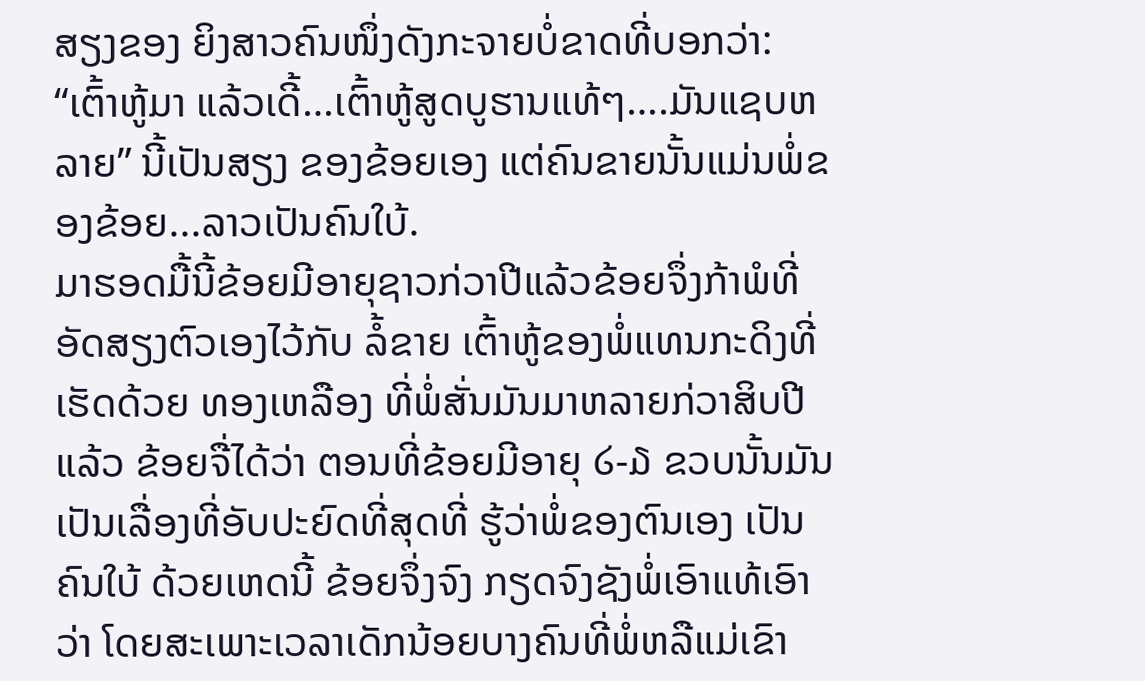ສຽງຂອງ ຍິງສາວຄົນໜຶ່ງດັງກະຈາຍບໍ່ຂາດທີ່ບອກວ່າ: “ເຕົ້າຫູ້ມາ ແລ້ວເດີ້…ເຕົ້າຫູ້ສູດບູຮານແທ້ໆ….ມັນແຊບຫລາຍ” ນີ້ເປັນສຽງ ຂອງຂ້ອຍເອງ ແຕ່ຄົນຂາຍນັ້ນແມ່ນພໍ່ຂອງຂ້ອຍ...ລາວເປັນຄົນໃບ້.
ມາຮອດມື້ນີ້ຂ້ອຍມີອາຍຸຊາວກ່ວາປີແລ້ວຂ້ອຍຈຶ່ງກ້າພໍທີ່ອັດສຽງຕົວເອງໄວ້ກັບ ລໍ້ຂາຍ ເຕົ້າຫູ້ຂອງພໍ່ແທນກະດິງທີ່ເຮັດດ້ວຍ ທອງເຫລືອງ ທີ່ພໍ່ສັ່ນມັນມາຫລາຍກ່ວາສິບປີແລ້ວ ຂ້ອຍຈື່ໄດ້ວ່າ ຕອນທີ່ຂ້ອຍມີອາຍຸ ໒-໓ ຂວບນັ້ນມັນເປັນເລື່ອງທີ່ອັບປະຍົດທີ່ສຸດທີ່ ຮູ້ວ່າພໍ່ຂອງຕົນເອງ ເປັນຄົນໃບ້ ດ້ວຍເຫດນີ້ ຂ້ອຍຈຶ່ງຈົງ ກຽດຈົງຊັງພໍ່ເອົາແທ້ເອົາວ່າ ໂດຍສະເພາະເວລາເດັກນ້ອຍບາງຄົນທີ່ພໍ່ຫລືແມ່ເຂົາ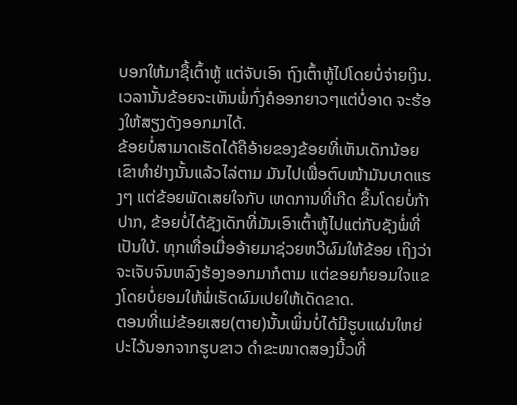ບອກໃຫ້ມາຊື້ເຕົ້າຫູ້ ແຕ່ຈັບເອົາ ຖົງເຕົ້າຫູ້ໄປໂດຍບໍ່ຈ່າຍເງິນ. ເວລານັ້ນຂ້ອຍຈະເຫັນພໍ່ກົ່ງຄໍອອກຍາວໆແຕ່ບໍ່ອາດ ຈະຮ້ອງໃຫ້ສຽງດັງອອກມາໄດ້.
ຂ້ອຍບໍ່ສາມາດເຮັດໄດ້ຄືອ້າຍຂອງຂ້ອຍທີ່ເຫັນເດັກນ້ອຍເຂົາທຳຢ່າງນັ້ນແລ້ວໄລ່ຕາມ ມັນໄປເພື່ອຕົບໜ້າມັນບາດແຮງໆ ແຕ່ຂ້ອຍພັດເສຍໃຈກັບ ເຫດການທີ່ເກີດ ຂຶ້ນໂດຍບໍ່ກ້າປາກ, ຂ້ອຍບໍ່ໄດ້ຊັງເດັກທີ່ມັນເອົາເຕົ້າຫູ້ໄປແຕ່ກັບຊັງພໍ່ທີ່ເປັນໃບ້. ທຸກເທື່ອເມື່ອອ້າຍມາຊ່ວຍຫວີຜົມໃຫ້ຂ້ອຍ ເຖິງວ່າຈະເຈັບຈົນຫລົງຮ້ອງອອກມາກໍຕາມ ແຕ່ຂອຍກໍຍອມໃຈແຂງໂດຍບໍ່ຍອມໃຫ້ພໍ່ເຮັດຜົມເປຍໃຫ້ເດັດຂາດ.
ຕອນທີ່ແມ່ຂ້ອຍເສຍ(ຕາຍ)ນັ້ນເພິ່ນບໍ່ໄດ້ມີຮູບແຜ່ນໃຫຍ່ປະໄວ້ນອກຈາກຮູບຂາວ ດຳຂະໜາດສອງນີ້ວທີ່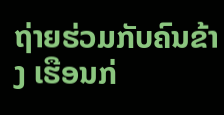ຖ່າຍຮ່ວມກັບຄົນຂ້າງ ເຮືອນກ່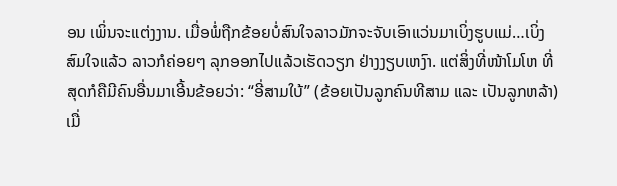ອນ ເພິ່ນຈະແຕ່ງງານ. ເມື່ອພໍ່ຖືກຂ້ອຍບໍ່ສົນໃຈລາວມັກຈະຈັບເອົາແວ່ນມາເບິ່ງຮູບແມ່…ເບິ່ງສົມໃຈແລ້ວ ລາວກໍຄ່ອຍໆ ລຸກອອກໄປແລ້ວເຮັດວຽກ ຢ່າງງຽບເຫງົາ. ແຕ່ສິ່ງທີ່ໜ້າໂມໂຫ ທີ່ສຸດກໍຄືມີຄົນອື່ນມາເອີ້ນຂ້ອຍວ່າ: “ອີ່ສາມໃບ້” (ຂ້ອຍເປັນລູກຄົນທີສາມ ແລະ ເປັນລູກຫລ້າ)ເມື່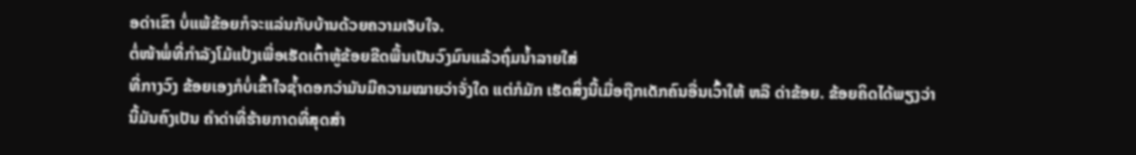ອດ່າເຂົາ ບໍ່ແພ້ຂ້ອຍກໍຈະແລ່ນກັບບ້ານດ້ວຍຄວາມເຈັບໃຈ.
ຕໍ່ໜ້າພໍ່ທີ່ກຳລັງໂມ້ແປ້ງເພື່ອເຮັດເຕົ້າຫູ້ຂ້ອຍຂີດພື້ນເປັນວົງມົນແລ້ວຖົ່ມນ້ຳລາຍໃສ່
ທີ່ກາງວົງ ຂ້ອຍເອງກໍບໍ່ເຂົ້າໃຈຊ້ຳດອກວ່າມັນມີຄວາມໝາຍວ່າຈັ່ງໃດ ແຕ່ກໍມັກ ເຮັດສິ່ງນີ້ເມື່ອຖືກເດັກຄົນອື່ນເວົ້າໃຫ້ ຫລື ດ່າຂ້ອຍ. ຂ້ອຍຄິດໄດ້ພຽງວ່າ ນີ້ມັນຄົງເປັນ ຄຳດ່າທີ່ຮ້າຍກາດທີ່ສຸດສຳ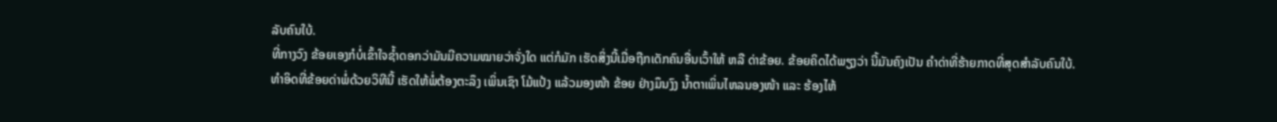ລັບຄົນໃບ້.
ທີ່ກາງວົງ ຂ້ອຍເອງກໍບໍ່ເຂົ້າໃຈຊ້ຳດອກວ່າມັນມີຄວາມໝາຍວ່າຈັ່ງໃດ ແຕ່ກໍມັກ ເຮັດສິ່ງນີ້ເມື່ອຖືກເດັກຄົນອື່ນເວົ້າໃຫ້ ຫລື ດ່າຂ້ອຍ. ຂ້ອຍຄິດໄດ້ພຽງວ່າ ນີ້ມັນຄົງເປັນ ຄຳດ່າທີ່ຮ້າຍກາດທີ່ສຸດສຳລັບຄົນໃບ້.
ທຳອິດທີ່ຂ້ອຍດ່າພໍ່ດ້ວຍວິທີນີ້ ເຮັດໃຫ້ພໍ່ຕ້ອງຕະລຶງ ເພິ່ນເຊົາ ໂມ້ແປ້ງ ແລ້ວມອງໜ້າ ຂ້ອຍ ຢ່າງມຶນງົງ ນ້ຳຕາເພິ່ນໄຫລນອງໜ້າ ແລະ ຮ້ອງໄຫ້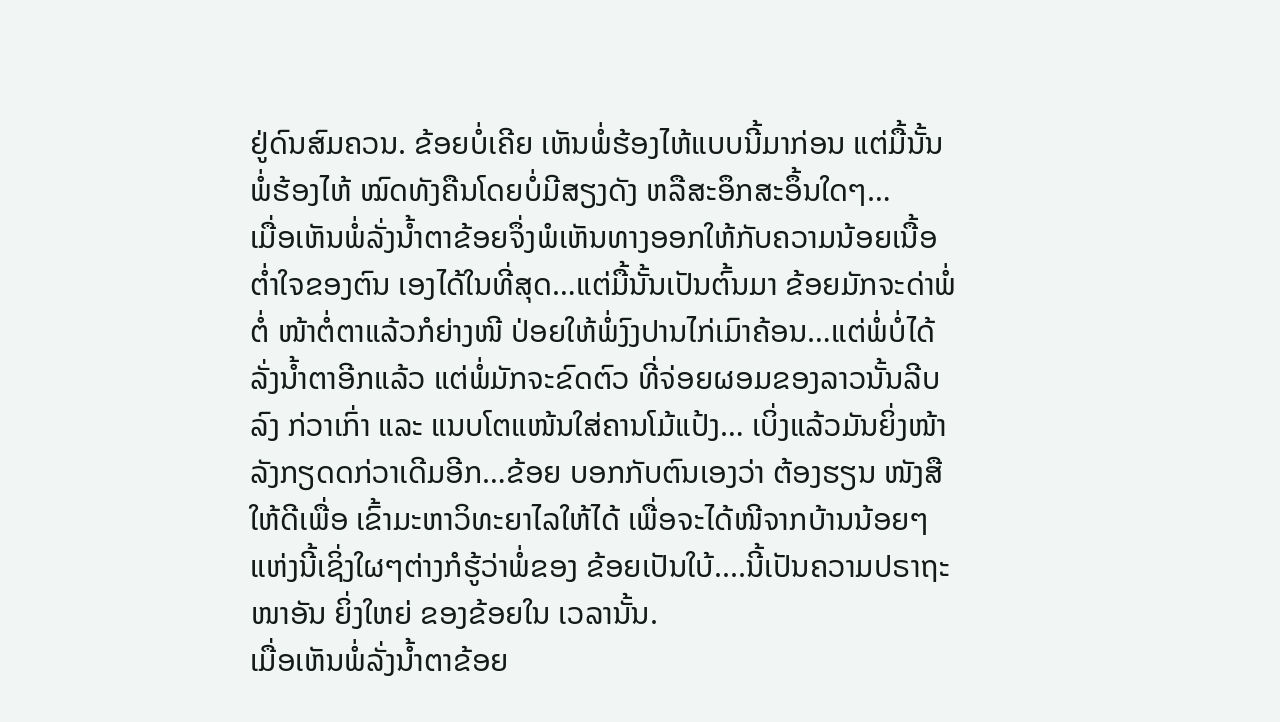ຢູ່ດົນສົມຄວນ. ຂ້ອຍບໍ່ເຄີຍ ເຫັນພໍ່ຮ້ອງໄຫ້ແບບນີ້ມາກ່ອນ ແຕ່ມື້ນັ້ນພໍ່ຮ້ອງໄຫ້ ໝົດທັງຄືນໂດຍບໍ່ມີສຽງດັງ ຫລືສະອຶກສະອຶ້ນໃດໆ…
ເມື່ອເຫັນພໍ່ລັ່ງນ້ຳຕາຂ້ອຍຈຶ່ງພໍເຫັນທາງອອກໃຫ້ກັບຄວາມນ້ອຍເນື້ອຕໍ່າໃຈຂອງຕົນ ເອງໄດ້ໃນທີ່ສຸດ…ແຕ່ມື້ນັ້ນເປັນຕົ້ນມາ ຂ້ອຍມັກຈະດ່າພໍ່ຕໍ່ ໜ້າຕໍ່ຕາແລ້ວກໍຍ່າງໜີ ປ່ອຍໃຫ້ພໍ່ງົງປານໄກ່ເມົາຄ້ອນ…ແຕ່ພໍ່ບໍ່ໄດ້ລັ່ງນ້ຳຕາອີກແລ້ວ ແຕ່ພໍ່ມັກຈະຂົດຕົວ ທີ່ຈ່ອຍຜອມຂອງລາວນັ້ນລີບລົງ ກ່ວາເກົ່າ ແລະ ແນບໂຕແໜ້ນໃສ່ຄານໂມ້ແປ້ງ… ເບິ່ງແລ້ວມັນຍິ່ງໜ້າລັງກຽດດກ່ວາເດີມອີກ…ຂ້ອຍ ບອກກັບຕົນເອງວ່າ ຕ້ອງຮຽນ ໜັງສືໃຫ້ດີເພື່ອ ເຂົ້າມະຫາວິທະຍາໄລໃຫ້ໄດ້ ເພື່ອຈະໄດ້ໜີຈາກບ້ານນ້ອຍໆ ແຫ່ງນີ້ເຊິ່ງໃຜໆຕ່າງກໍຮູ້ວ່າພໍ່ຂອງ ຂ້ອຍເປັນໃບ້....ນີ້ເປັນຄວາມປຣາຖະໜາອັນ ຍິ່ງໃຫຍ່ ຂອງຂ້ອຍໃນ ເວລານັ້ນ.
ເມື່ອເຫັນພໍ່ລັ່ງນ້ຳຕາຂ້ອຍ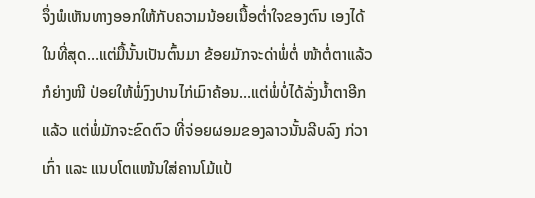ຈຶ່ງພໍເຫັນທາງອອກໃຫ້ກັບຄວາມນ້ອຍເນື້ອຕໍ່າໃຈຂອງຕົນ ເອງໄດ້ໃນທີ່ສຸດ…ແຕ່ມື້ນັ້ນເປັນຕົ້ນມາ ຂ້ອຍມັກຈະດ່າພໍ່ຕໍ່ ໜ້າຕໍ່ຕາແລ້ວກໍຍ່າງໜີ ປ່ອຍໃຫ້ພໍ່ງົງປານໄກ່ເມົາຄ້ອນ…ແຕ່ພໍ່ບໍ່ໄດ້ລັ່ງນ້ຳຕາອີກແລ້ວ ແຕ່ພໍ່ມັກຈະຂົດຕົວ ທີ່ຈ່ອຍຜອມຂອງລາວນັ້ນລີບລົງ ກ່ວາເກົ່າ ແລະ ແນບໂຕແໜ້ນໃສ່ຄານໂມ້ແປ້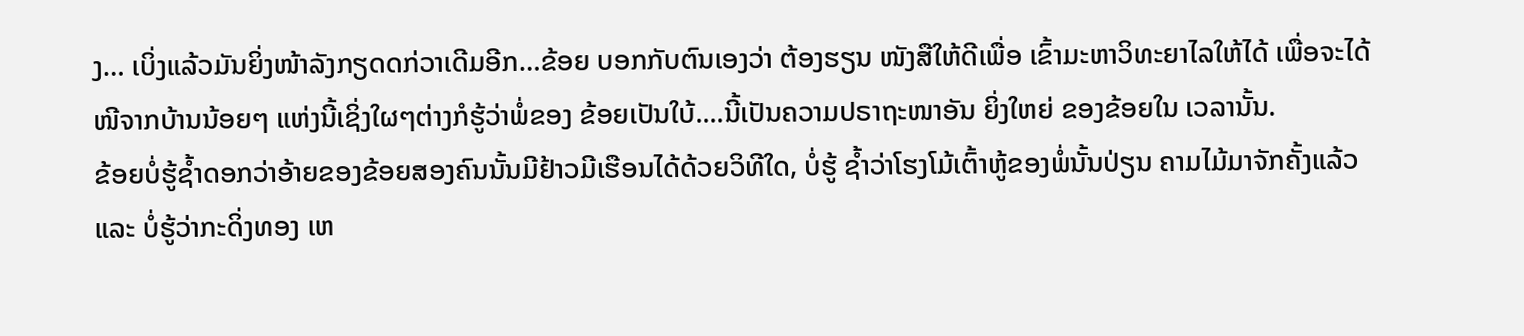ງ… ເບິ່ງແລ້ວມັນຍິ່ງໜ້າລັງກຽດດກ່ວາເດີມອີກ…ຂ້ອຍ ບອກກັບຕົນເອງວ່າ ຕ້ອງຮຽນ ໜັງສືໃຫ້ດີເພື່ອ ເຂົ້າມະຫາວິທະຍາໄລໃຫ້ໄດ້ ເພື່ອຈະໄດ້ໜີຈາກບ້ານນ້ອຍໆ ແຫ່ງນີ້ເຊິ່ງໃຜໆຕ່າງກໍຮູ້ວ່າພໍ່ຂອງ ຂ້ອຍເປັນໃບ້....ນີ້ເປັນຄວາມປຣາຖະໜາອັນ ຍິ່ງໃຫຍ່ ຂອງຂ້ອຍໃນ ເວລານັ້ນ.
ຂ້ອຍບໍ່ຮູ້ຊ້ຳດອກວ່າອ້າຍຂອງຂ້ອຍສອງຄົນນັ້ນມີຢ້າວມີເຮືອນໄດ້ດ້ວຍວິທີໃດ, ບໍ່ຮູ້ ຊ້ຳວ່າໂຮງໂມ້ເຕົ້າຫູ້ຂອງພໍ່ນັ້ນປ່ຽນ ຄາມໄມ້ມາຈັກຄັ້ງແລ້ວ ແລະ ບໍ່ຮູ້ວ່າກະດິ່ງທອງ ເຫ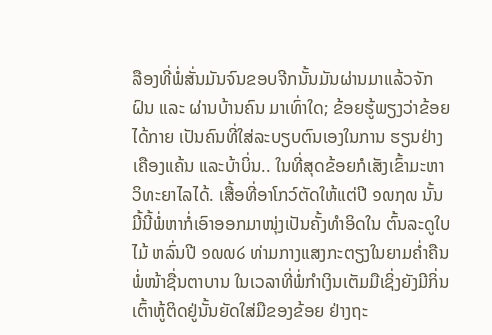ລືອງທີ່ພໍ່ສັ່ນມັນຈົນຂອບຈີກນັ້ນມັນຜ່ານມາແລ້ວຈັກຝົນ ແລະ ຜ່ານບ້ານຄົນ ມາເທົ່າໃດ; ຂ້ອຍຮູ້ພຽງວ່າຂ້ອຍໄດ້ກາຍ ເປັນຄົນທີ່ໃສ່ລະບຽບຕົນເອງໃນການ ຮຽນຢ່າງເຄືອງແຄ້ນ ແລະບ້າບິ່ນ.. ໃນທີ່ສຸດຂ້ອຍກໍເສັງເຂົ້າມະຫາວິທະຍາໄລໄດ້. ເສື້ອທີ່ອາໂກວ໌ຕັດໃຫ້ແຕ່ປີ ໑໙໗໙ ນັ້ນມີ້ນີ້ພໍ່ຫາກໍ່ເອົາອອກມາໜຸ່ງເປັນຄັ້ງທຳອິດໃນ ຕົ້ນລະດູໃບໄມ້ ຫລົ່ນປີ ໑໙໙໒ ທ່າມກາງແສງກະຕຽງໃນຍາມຄໍ່າຄືນພໍ່ໜ້າຊື່ນຕາບານ ໃນເວລາທີ່ພໍ່ກຳເງິນເຕັມມືເຊິ່ງຍັງມີກິ່ນເຕົ້າຫູ້ຕິດຢູ່ນັ້ນຍັດໃສ່ມືຂອງຂ້ອຍ ຢ່າງຖະ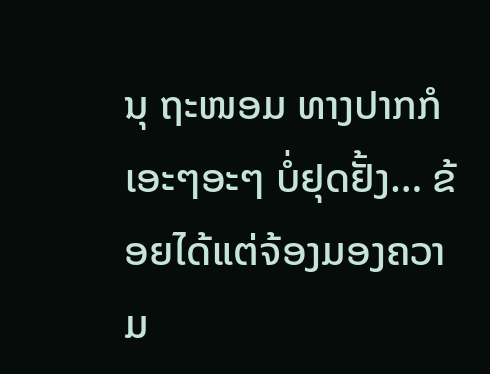ນຸ ຖະໜອມ ທາງປາກກໍເອະໆອະໆ ບໍ່ຢຸດຢັ້ງ… ຂ້ອຍໄດ້ແຕ່ຈ້ອງມອງຄວາມ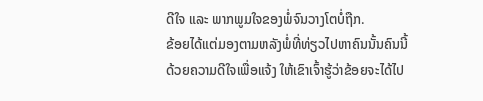ດີໃຈ ແລະ ພາກພູມໃຈຂອງພໍ່ຈົນວາງໂຕບໍ່ຖືກ.
ຂ້ອຍໄດ້ແຕ່ມອງຕາມຫລັງພໍ່ທີ່ທ່ຽວໄປຫາຄົນນັ້ນຄົນນີ້ດ້ວຍຄວາມດີໃຈເພື່ອແຈ້ງ ໃຫ້ເຂົາເຈົ້າຮູ້ວ່າຂ້ອຍຈະໄດ້ໄປ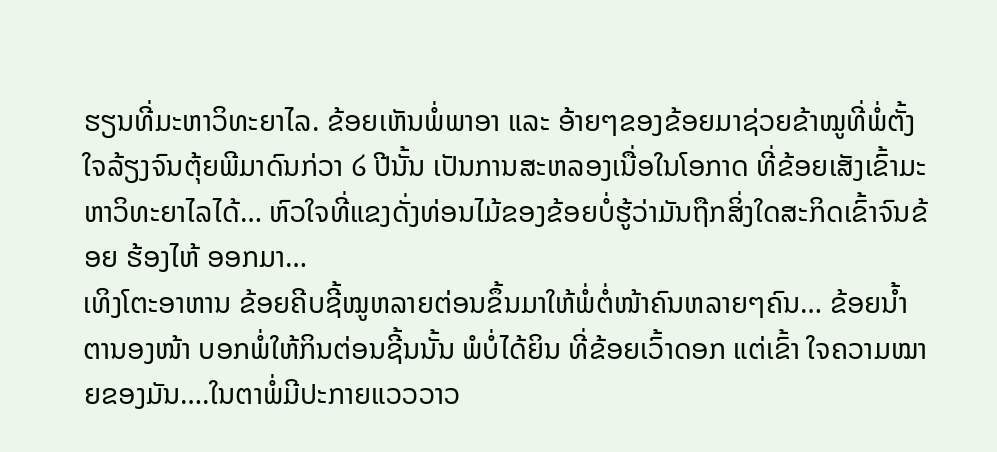ຮຽນທີ່ມະຫາວິທະຍາໄລ. ຂ້ອຍເຫັນພໍ່ພາອາ ແລະ ອ້າຍໆຂອງຂ້ອຍມາຊ່ວຍຂ້າໝູທີ່ພໍ່ຕັ້ງໃຈລ້ຽງຈົນຕຸ້ຍພີມາດົນກ່ວາ ໒ ປີນັ້ນ ເປັນການສະຫລອງເນື່ອໃນໂອກາດ ທີ່ຂ້ອຍເສັງເຂົ້າມະຫາວິທະຍາໄລໄດ້… ຫົວໃຈທີ່ແຂງດັ່ງທ່ອນໄມ້ຂອງຂ້ອຍບໍ່ຮູ້ວ່າມັນຖືກສິ່ງໃດສະກິດເຂົ້າຈົນຂ້ອຍ ຮ້ອງໄຫ້ ອອກມາ…
ເທິງໂຕະອາຫານ ຂ້ອຍຄີບຊີ້ໝູຫລາຍຕ່ອນຂຶ້ນມາໃຫ້ພໍ່ຕໍ່ໜ້າຄົນຫລາຍໆຄົນ… ຂ້ອຍນ້ຳຕານອງໜ້າ ບອກພໍ່ໃຫ້ກິນຕ່ອນຊີ້ນນັ້ນ ພໍບໍ່ໄດ້ຍິນ ທີ່ຂ້ອຍເວົ້າດອກ ແຕ່ເຂົ້າ ໃຈຄວາມໝາຍຂອງມັນ….ໃນຕາພໍ່ມີປະກາຍແວວວາວ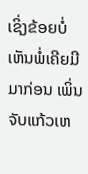ເຊິ່ງຂ້ອຍບໍ່ເຫັນພໍ່ເຄີຍມີມາກ່ອນ ເພິ່ນຈັບແກ້ວເຫ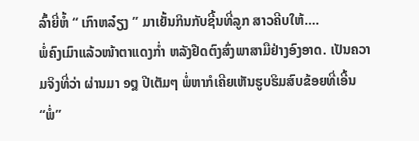ລົ້າຍີ່ຫໍ້ “ ເກົາຫລ໋ຽງ ” ມາເຍັ້ນກິນກັບຊີ້ນທີ່ລູກ ສາວຄີບໃຫ້….
ພໍ່ຄົງເມົາແລ້ວໜ້າຕາແດງກໍ່າ ຫລັງຢືດຕົງສົ່ງພາສາມືຢ່າງອົງອາດ. ເປັນຄວາມຈິງທີ່ວ່າ ຜ່ານມາ ໑໘ ປີເຕັມໆ ພໍ່ຫາກໍເຄີຍເຫັນຮູບຮິມສົບຂ້ອຍທີ່ເອີ້ນ “ພໍ່”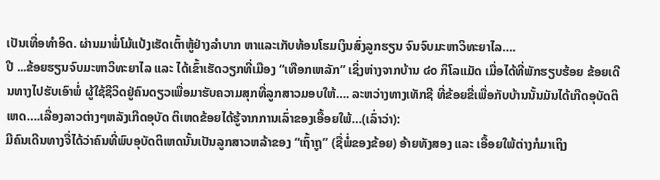ເປັນເທື່ອທຳອິດ. ຜ່ານມາພໍ່ໂມ້ແປ້ງເຮັດເຕົ້າຫູ້ຢ່າງລຳບາກ ຫາແລະເກັບທ້ອນໂຮມເງິນສົ່ງລູກຮຽນ ຈົນຈົບມະຫາວິທະຍາໄລ….
ປີ ...ຂ້ອຍຮຽນຈົບມະຫາວິທະຍາໄລ ແລະ ໄດ້ເຂົ້າເຮັດວຽກທີ່ເມືອງ “ເທືອກເຫລັກ” ເຊິ່ງຫ່າງຈາກບ້ານ ໔໐ ກິໂລແມັດ ເມື່ອໄດ້ທີ່ພັກຮຽບຮ້ອຍ ຂ້ອຍເດີນທາງໄປຮັບເອົາພໍ່ ຜູ້ໃຊ້ຊີວິດຢູ່ຄົນດຽວເພື່ອມາຮັບຄວາມສຸກທີ່ລູກສາວມອບໃຫ້…. ລະຫວ່າງທາງເທັກຊີ ທີ່ຂ້ອຍຂີ່ເພື່ອກັບບ້ານນັ້ນມັນໄດ້ເກີດອຸບັດຕິເຫດ….ເລື່ອງລາວຕ່າງໆຫລັງເກີດອຸບັດ ຕິເຫດຂ້ອຍໄດ້ຮູ້ຈາກການເລົ່າຂອງເອື້ອຍໃພ້…(ເລົ່າວ່າ):
ມີຄົນເດີນທາງຈື່ໄດ້ວ່າຄົນທີ່ພົບອຸບັດຕິເຫດນັ້ນເປັນລູກສາວຫລ້າຂອງ “ເຖົ້າຖູ” (ຊື່ພໍ່ຂອງຂ້ອຍ) ອ້າຍທັງສອງ ແລະ ເອື້ອຍໃພ້ຕ່າງກໍມາເຖິງ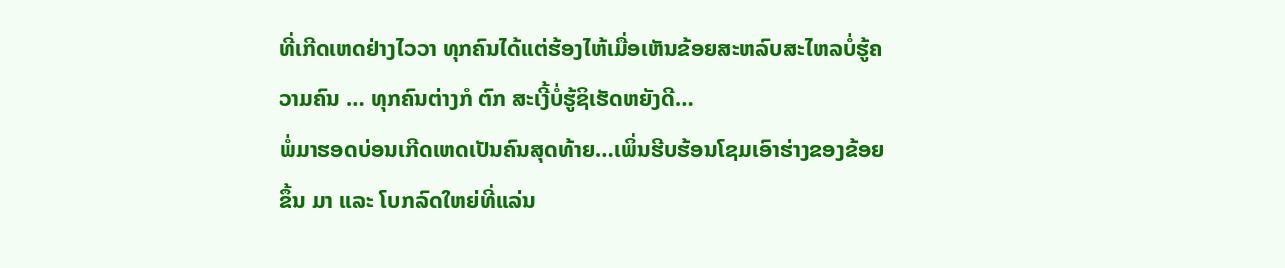ທີ່ເກີດເຫດຢ່າງໄວວາ ທຸກຄົນໄດ້ແຕ່ຮ້ອງໄຫ້ເມື່ອເຫັນຂ້ອຍສະຫລົບສະໄຫລບໍ່ຮູ້ຄວາມຄົນ … ທຸກຄົນຕ່າງກໍ ຕົກ ສະເງີ້ບໍ່ຮູ້ຊິເຮັດຫຍັງດີ…
ພໍ່ມາຮອດບ່ອນເກີດເຫດເປັນຄົນສຸດທ້າຍ…ເພິ່ນຮີບຮ້ອນໂຊມເອົາຮ່າງຂອງຂ້ອຍຂຶ້ນ ມາ ແລະ ໂບກລົດໃຫຍ່ທີ່ແລ່ນ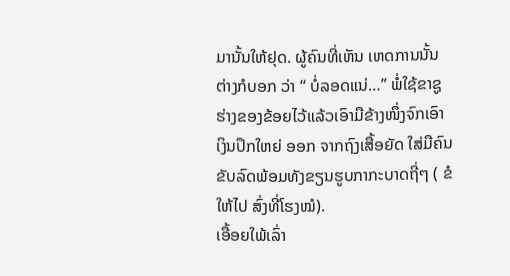ມານັ້ນໃຫ້ຢຸດ. ຜູ້ຄົນທີ່ເຫັນ ເຫດການນັ້ນຕ່າງກໍບອກ ວ່າ “ ບໍ່ລອດແນ່…” ພໍ່ໃຊ້ຂາຊູຮ່າງຂອງຂ້ອຍໄວ້ແລ້ວເອົາມືຂ້າງໜຶ່ງຈົກເອົາເງິນປຶກໃຫຍ່ ອອກ ຈາກຖົງເສື້ອຍັດ ໃສ່ມືຄົນຂັບລົດພ້ອມທັງຂຽນຮູບກາກະບາດຖີ່ໆ ( ຂໍໃຫ້ໄປ ສົ່ງທີ່ໂຮງໝໍ).
ເອື້ອຍໃພ້ເລົ່າ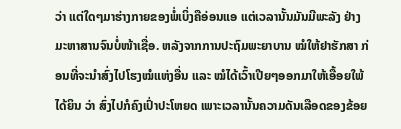ວ່າ ແຕ່ໃດໆມາຮ່າງກາຍຂອງພໍ່ເບິ່ງຄືອ່ອນແອ ແຕ່ເວລານັ້ນມັນມີພະລັງ ຢ່າງມະຫາສານຈົນບໍ່ໜ້າເຊື່ອ. ຫລັງຈາກການປະຖົມພະຍາບານ ໝໍໃຫ້ຢາຮັກສາ ກ່ອນທີ່ຈະນຳສົ່ງໄປໂຮງໝໍແຫ່ງອື່ນ ແລະ ໝໍໄດ້ເວົ້າເປີຍໆອອກມາໃຫ້ເອື້ອຍໃພ້ໄດ້ຍິນ ວ່າ ສົ່ງໄປກໍຄົງເປົ່າປະໂຫຍດ ເພາະເວລານັ້ນຄວາມດັນເລືອດຂອງຂ້ອຍ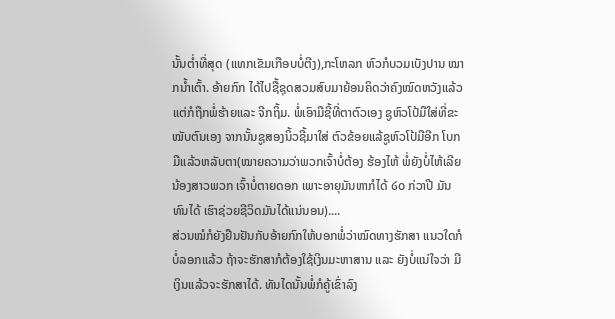ນັ້ນຕໍ່າທີ່ສຸດ (ແທກເຂັມເກືອບບໍ່ຕີງ),ກະໂຫລກ ຫົວກໍບວມເບັງປານ ໝາກນ້ຳເຕົ້າ. ອ້າຍກົກ ໄດ້ໄປຊື້ຊຸດສວມສົບມາຍ້ອນຄິດວ່າຄົງໝົດຫວັງແລ້ວ ແຕ່ກໍຖືກພໍ່ຮ້າຍແລະ ຈີກຖິ້ມ. ພໍ່ເອົາມືຊີ້ທີ່ຕາຕົວເອງ ຊູຫົວໂປ້ມືໃສ່ທີ່ຂະໝັບຕົນເອງ ຈາກນັ້ນຊູສອງນິ້ວຊີ້ມາໃສ່ ຕົວຂ້ອຍແລ້ຊູຫົວໂປ້ມືອີກ ໂບກມືແລ້ວຫລັບຕາ(ໝາຍຄວາມວ່າພວກເຈົ້າບໍ່ຕ້ອງ ຮ້ອງໄຫ້ ພໍ່ຍັງບໍ່ໄຫ້ເລີຍນ້ອງສາວພວກ ເຈົ້າບໍ່ຕາຍດອກ ເພາະອາຍຸມັນຫາກໍໄດ້ ໒໐ ກ່ວາປີ ມັນທົນໄດ້ ເຮົາຊ່ວຍຊີວິດມັນໄດ້ແນ່ນອນ)....
ສ່ວນໝໍກໍຍັງຢືນຢັນກັບອ້າຍກົກໃຫ້ບອກພໍ່ວ່າໝົດທາງຮັກສາ ແນວໃດກໍບໍ່ລອກແລ້ວ ຖ້າຈະຮັກສາກໍຕ້ອງໃຊ້ເງິນມະຫາສານ ແລະ ຍັງບໍ່ແນ່ໃຈວ່າ ມີເງິນແລ້ວຈະຮັກສາໄດ້. ທັນໄດນັ້ນພໍ່ກໍຄູ້ເຂົ່າລົງ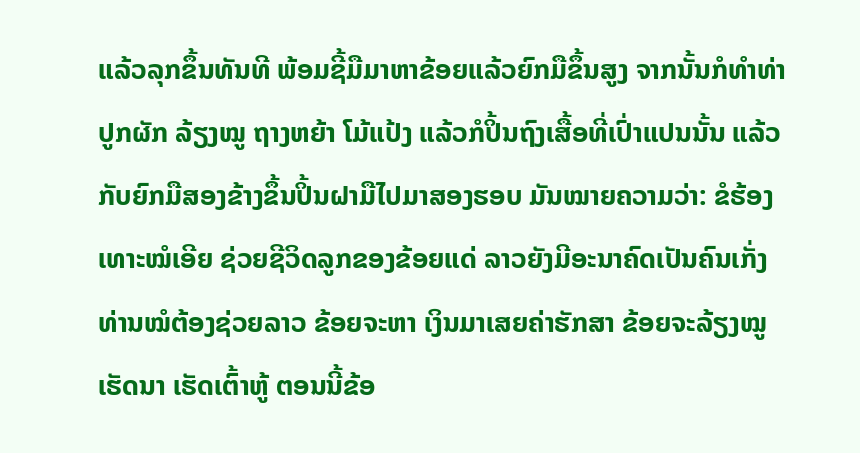ແລ້ວລຸກຂຶ້ນທັນທີ ພ້ອມຊີ້ມືມາຫາຂ້ອຍແລ້ວຍົກມືຂຶ້ນສູງ ຈາກນັ້ນກໍທຳທ່າປູກຜັກ ລ້ຽງໝູ ຖາງຫຍ້າ ໂມ້ແປ້ງ ແລ້ວກໍປິ້ນຖົງເສື້ອທີ່ເປົ່າແປນນັ້ນ ແລ້ວກັບຍົກມືສອງຂ້າງຂຶ້ນປິ້ນຝາມືໄປມາສອງຮອບ ມັນໝາຍຄວາມວ່າ: ຂໍຮ້ອງເທາະໝໍເອີຍ ຊ່ວຍຊີວິດລູກຂອງຂ້ອຍແດ່ ລາວຍັງມີອະນາຄົດເປັນຄົນເກັ່ງ ທ່ານໝໍຕ້ອງຊ່ວຍລາວ ຂ້ອຍຈະຫາ ເງິນມາເສຍຄ່າຮັກສາ ຂ້ອຍຈະລ້ຽງໝູ ເຮັດນາ ເຮັດເຕົ້າຫູ້ ຕອນນີ້ຂ້ອ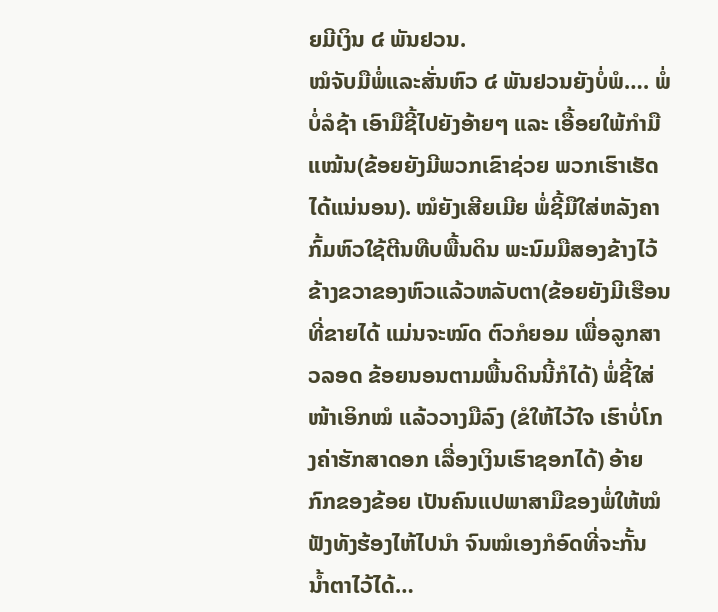ຍມີເງິນ ໔ ພັນຢວນ.
ໝໍຈັບມືພໍ່ແລະສັ່ນຫົວ ໔ ພັນຢວນຍັງບໍ່ພໍ…. ພໍ່ບໍ່ລໍຊ້າ ເອົາມືຊີ້ໄປຍັງອ້າຍໆ ແລະ ເອື້ອຍໃພ້ກຳມືແໝ້ນ(ຂ້ອຍຍັງມີພວກເຂົາຊ່ວຍ ພວກເຮົາເຮັດໄດ້ແນ່ນອນ). ໝໍຍັງເສີຍເມີຍ ພໍ່ຊີ້ມືໃສ່ຫລັງຄາກົ້ມຫົວໃຊ້ຕີນທືບພື້ນດິນ ພະນົມມືສອງຂ້າງໄວ້ ຂ້າງຂວາຂອງຫົວແລ້ວຫລັບຕາ(ຂ້ອຍຍັງມີເຮືອນທີ່ຂາຍໄດ້ ແມ່ນຈະໝົດ ຕົວກໍຍອມ ເພື່ອລູກສາວລອດ ຂ້ອຍນອນຕາມພື້ນດິນນີ້ກໍໄດ້) ພໍ່ຊີ້ໃສ່ໜ້າເອິກໝໍ ແລ້ວວາງມືລົງ (ຂໍໃຫ້ໄວ້ໃຈ ເຮົາບໍ່ໂກງຄ່າຮັກສາດອກ ເລື່ອງເງິນເຮົາຊອກໄດ້) ອ້າຍກົກຂອງຂ້ອຍ ເປັນຄົນແປພາສາມືຂອງພໍ່ໃຫ້ໝໍຟັງທັງຮ້ອງໄຫ້ໄປນຳ ຈົນໝໍເອງກໍອົດທີ່ຈະກັ້ນ ນ້ຳຕາໄວ້ໄດ້…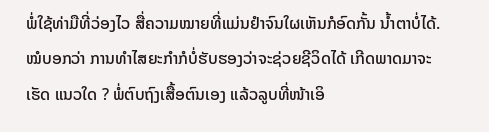ພໍ່ໃຊ້ທ່າມືທີ່ວ່ອງໄວ ສື່ຄວາມໝາຍທີ່ແມ່ນຢຳຈົນໃຜເຫັນກໍອົດກັ້ນ ນ້ຳຕາບໍ່ໄດ້.
ໝໍບອກວ່າ ການທຳໄສຍະກຳກໍບໍ່ຮັບຮອງວ່າຈະຊ່ວຍຊີວິດໄດ້ ເກີດພາດມາຈະເຮັດ ແນວໃດ ? ພໍ່ຕົບຖົງເສື້ອຕົນເອງ ແລ້ວລູບທີ່ໜ້າເອິ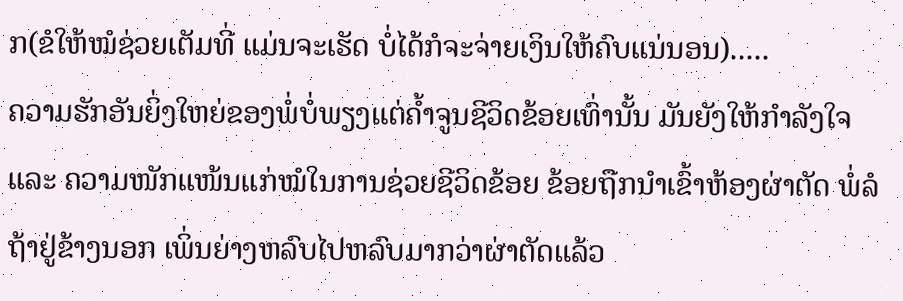ກ(ຂໍໃຫ້ໝໍຊ່ວຍເຕັມທີ່ ແມ່ນຈະເຮັດ ບໍ່ໄດ້ກໍຈະຈ່າຍເງິນໃຫ້ຄົບແນ່ນອນ).....
ຄວາມຮັກອັນຍິ່ງໃຫຍ່ຂອງພໍ່ບໍ່ພຽງແຕ່ຄ້ຳຈູນຊີວິດຂ້ອຍເທົ່ານັ້ນ ມັນຍັງໃຫ້ກຳລັງໃຈ ແລະ ຄວາມໜັກແໜ້ນແກ່ໝໍໃນການຊ່ວຍຊີວິດຂ້ອຍ ຂ້ອຍຖືກນຳເຂົ້າຫ້ອງຜ່າຕັດ ພໍ່ລໍຖ້າຢູ່ຂ້າງນອກ ເພິ່ນຍ່າງຫລົບໄປຫລົບມາກວ່າຜ່າຕັດແລ້ວ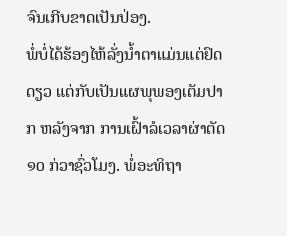ຈົນເກີບຂາດເປັນປ່ອງ.
ພໍ່ບໍ່ໄດ້ຮ້ອງໄຫ້ລັ່ງນ້ຳຕາແມ່ນແຕ່ຢົດດຽວ ແຕ່ກັບເປັນແຜພຸພອງເຕັມປາກ ຫລັງຈາກ ການເຝົ້າລໍເວລາຜ່າຕັດ ໑໐ ກ່ວາຊົ່ວໂມງ. ພໍ່ອະທິຖາ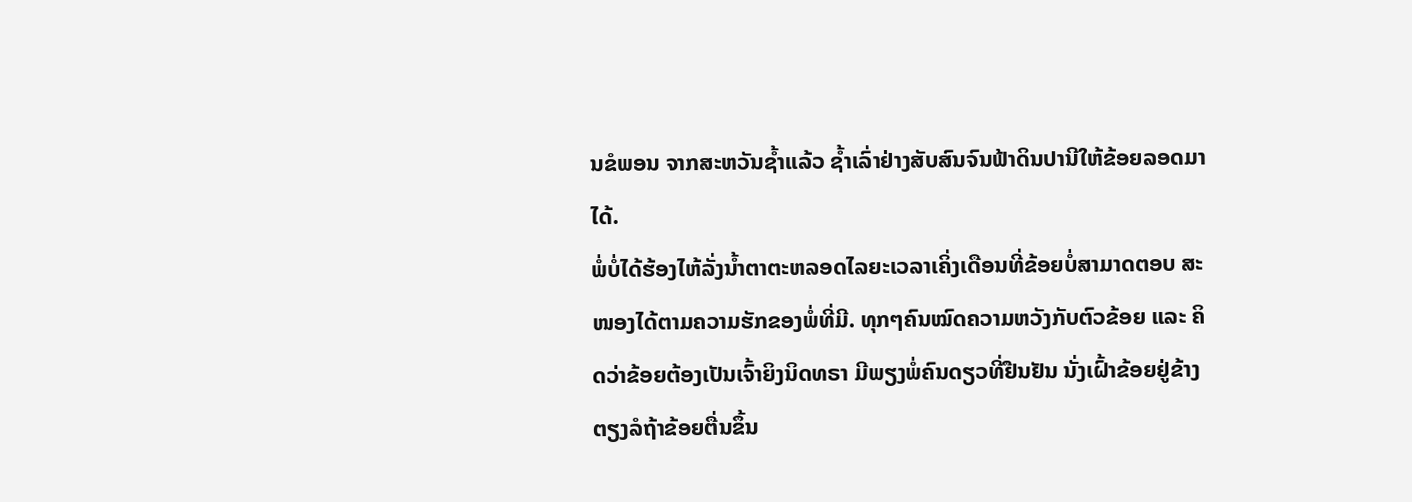ນຂໍພອນ ຈາກສະຫວັນຊ້ຳແລ້ວ ຊ້ຳເລົ່າຢ່າງສັບສົນຈົນຟ້າດິນປານີໃຫ້ຂ້ອຍລອດມາໄດ້.
ພໍ່ບໍ່ໄດ້ຮ້ອງໄຫ້ລັ່ງນ້ຳຕາຕະຫລອດໄລຍະເວລາເຄິ່ງເດືອນທີ່ຂ້ອຍບໍ່ສາມາດຕອບ ສະໜອງໄດ້ຕາມຄວາມຮັກຂອງພໍ່ທີ່ມີ. ທຸກໆຄົນໝົດຄວາມຫວັງກັບຕົວຂ້ອຍ ແລະ ຄິດວ່າຂ້ອຍຕ້ອງເປັນເຈົ້າຍິງນິດທຣາ ມີພຽງພໍ່ຄົນດຽວທີ່ຢືນຢັນ ນັ່ງເຝົ້າຂ້ອຍຢູ່ຂ້າງ ຕຽງລໍຖ້າຂ້ອຍຕື່ນຂຶ້ນ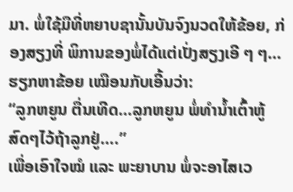ມາ. ພໍ່ໃຊ້ມືທີ່ຫຍາບຊານັ້ນບັນຈົງນວດໃຫ້ຂ້ອຍ, ກ່ອງສຽງທີ່ ພິການຂອງພໍ່ໄດ້ແຕ່ເປັ່ງສຽງເອີ ໆ ໆ…ຮຽກຫາຂ້ອຍ ເໝືອນກັບເອີ້ນວ່າ:
“ລູກຫຍູນ ຕື່ນເທີດ…ລູກຫຍູນ ພໍ່ທຳນ້ຳເຕົ້າຫູ້ສົດໆໄວ້ຖ້າລູກຢູ່….”
ເພື່ອເອົາໃຈໝໍ ແລະ ພະຍາບານ ພໍ່ຈະອາໄສເວ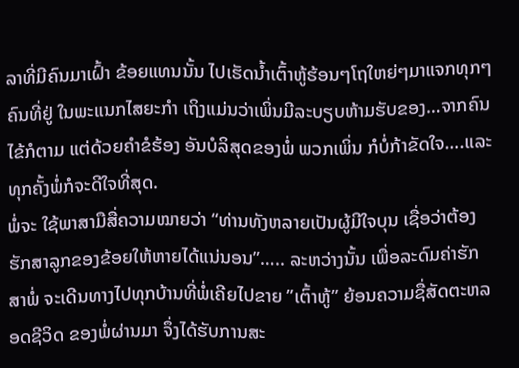ລາທີ່ມີຄົນມາເຝົ້າ ຂ້ອຍແທນນັ້ນ ໄປເຮັດນ້ຳເຕົ້າຫູ້ຮ້ອນໆໂຖໃຫຍ່ໆມາແຈກທຸກໆຄົນທີ່ຢູ່ ໃນພະແນກໄສຍະກຳ ເຖິງແມ່ນວ່າເພິ່ນມີລະບຽບຫ້າມຮັບຂອງ…ຈາກຄົນໄຂ້ກໍຕາມ ແຕ່ດ້ວຍຄຳຂໍຮ້ອງ ອັນບໍລິສຸດຂອງພໍ່ ພວກເພິ່ນ ກໍບໍ່ກ້າຂັດໃຈ….ແລະ ທຸກຄັ້ງພໍ່ກໍຈະດີໃຈທີ່ສຸດ.
ພໍ່ຈະ ໃຊ້ພາສາມືສື່ຄວາມໝາຍວ່າ “ທ່ານທັງຫລາຍເປັນຜູ້ມີໃຈບຸນ ເຊື່ອວ່າຕ້ອງ ຮັກສາລູກຂອງຂ້ອຍໃຫ້ຫາຍໄດ້ແນ່ນອນ”….. ລະຫວ່າງນັ້ນ ເພື່ອລະດົມຄ່າຮັກສາພໍ່ ຈະເດີນທາງໄປທຸກບ້ານທີ່ພໍ່ເຄີຍໄປຂາຍ ”ເຕົ້າຫູ້” ຍ້ອນຄວາມຊື່ສັດຕະຫລອດຊີວິດ ຂອງພໍ່ຜ່ານມາ ຈຶ່ງໄດ້ຮັບການສະ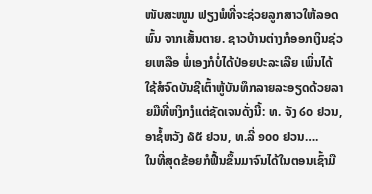ໜັບສະໜູນ ຟຽງພໍທີ່ຈະຊ່ວຍລູກສາວໃຫ້ລອດພົ້ນ ຈາກເສັ້ນຕາຍ. ຊາວບ້ານຕ່າງກໍອອກເງິນຊ່ວຍເຫລືອ ພໍ່ເອງກໍບໍ່ໄດ້ປ່ອຍປະລະເລີຍ ເພິ່ນໄດ້ໃຊ້ສໍຈົດບັນຊີເຕົ້າຫູ້ບັນທຶກລາຍລະອຽດດ້ວຍລາຍມືທີ່ຫງິກງໍແຕ່ຊັດເຈນດັ່ງນີ້: ທ. ຈັງ ໒໐ ຢວນ, ອາຊໍ້ຫວັງ ໖໕ ຢວນ, ທ.ລີ່ ໑໐໐ ຢວນ….
ໃນທີ່ສຸດຂ້ອຍກໍຟື້ນຂຶ້ນມາຈົນໄດ້ໃນຕອນເຊົ້າມື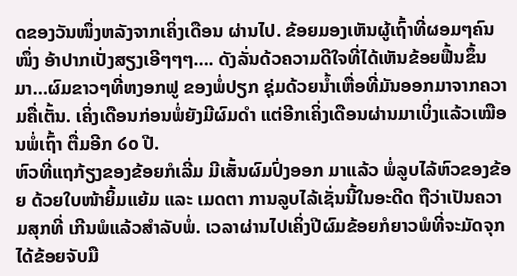ດຂອງວັນໜຶ່ງຫລັງຈາກເຄິ່ງເດືອນ ຜ່ານໄປ. ຂ້ອຍມອງເຫັນຜູ້ເຖົ້າທີ່ຜອມໆຄົນໜຶ່ງ ອ້າປາກເປັ່ງສຽງເອີໆໆໆ…. ດັງລັ່ນດ້ວຄວາມດີໃຈທີ່ໄດ້ເຫັນຂ້ອຍຟື້ນຂຶ້ນມາ…ຜົມຂາວໆທີ່ຫງອກຟູ ຂອງພໍ່ປຽກ ຊຸ່ມດ້ວຍນ້ຳເຫື່ອທີ່ມັນອອກມາຈາກຄວາມຄື່ເຕັ້ນ. ເຄິ່ງເດືອນກ່ອນພໍ່ຍັງມີຜົມດຳ ແຕ່ອີກເຄິ່ງເດືອນຜ່ານມາເບິ່ງແລ້ວເໝືອນພໍ່ເຖົ້າ ຕື່ມອີກ ໒໐ ປີ.
ຫົວທີ່ແຖກ້ຽງຂອງຂ້ອຍກໍເລີ່ມ ມີເສັ້ນຜົມປົ່ງອອກ ມາແລ້ວ ພໍ່ລູບໄລ້ຫົວຂອງຂ້ອຍ ດ້ວຍໃບໜ້າຍິ້ມແຍ້ມ ແລະ ເມດຕາ ການລູບໄລ້ເຊັ່ນນີ້ໃນອະດີດ ຖືວ່າເປັນຄວາມສຸກທີ່ ເກີນພໍແລ້ວສຳລັບພໍ່. ເວລາຜ່ານໄປເຄິ່ງປີຜົມຂ້ອຍກໍຍາວພໍທີ່ຈະມັດຈຸກໄດ້ຂ້ອຍຈັບມື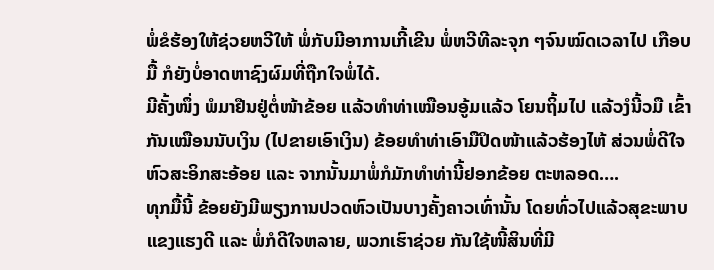ພໍ່ຂໍຮ້ອງໃຫ້ຊ່ວຍຫວີໃຫ້ ພໍ່ກັບມີອາການເກີ້ເຂີນ ພໍ່ຫວີທີລະຈຸກ ໆຈົນໝົດເວລາໄປ ເກືອບມື້ ກໍຍັງບໍ່ອາດຫາຊົງຜົມທີ່ຖືກໃຈພໍ່ໄດ້.
ມີຄັ້ງໜຶ່ງ ພໍມາຢືນຢູ່ຕໍ່ໜ້າຂ້ອຍ ແລ້ວທຳທ່າເໝືອນອູ້ມແລ້ວ ໂຍນຖິ້ມໄປ ແລ້ວງໍນີ້ວມື ເຂົ້າກັນເໝືອນນັບເງິນ (ໄປຂາຍເອົາເງິນ) ຂ້ອຍທຳທ່າເອົາມືປິດໜ້າແລ້ວຮ້ອງໄຫ້ ສ່ວນພໍ່ດີໃຈຫົວສະອິກສະອ້ອຍ ແລະ ຈາກນັ້ນມາພໍ່ກໍມັກທຳທ່ານີ້ຢອກຂ້ອຍ ຕະຫລອດ….
ທຸກມື້ນີ້ ຂ້ອຍຍັງມີພຽງການປວດຫົວເປັນບາງຄັ້ງຄາວເທົ່ານັ້ນ ໂດຍທົ່ວໄປແລ້ວສຸຂະພາບແຂງແຮງດີ ແລະ ພໍ່ກໍດີໃຈຫລາຍ, ພວກເຮົາຊ່ວຍ ກັນໃຊ້ໜີ້ສິນທີ່ມີ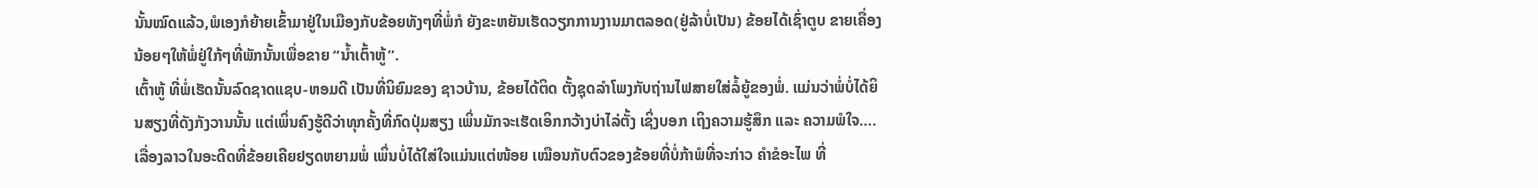ນັ້ນໝົດແລ້ວ,ພໍເອງກໍຍ້າຍເຂົ້າມາຢູ່ໃນເມືອງກັບຂ້ອຍທັງໆທີ່ພໍ່ກໍ ຍັງຂະຫຍັນເຮັດວຽກການງານມາຕລອດ(ຢູ່ລ້າບໍ່ເປັນ) ຂ້ອຍໄດ້ເຊົ່າຕູບ ຂາຍເຄື່ອງນ້ອຍໆໃຫ້ພໍ່ຢູ່ໃກ້ໆທີ່ພັກນັ້ນເພື່ອຂາຍ “ນ້ຳເຕົ້າຫູ້”.
ເຕົ້າຫູ້ ທີ່ພໍ່ເຮັດນັ້ນລົດຊາດແຊບ-ຫອມດີ ເປັນທີ່ນິຍົມຂອງ ຊາວບ້ານ, ຂ້ອຍໄດ້ຕິດ ຕັ້ງຊຸດລຳໂພງກັບຖ່ານໄຟສາຍໃສ່ລໍ້ຍູ້ຂອງພໍ່. ແມ່ນວ່າພໍ່ບໍ່ໄດ້ຍິນສຽງທີ່ດັງກັງວານນັ້ນ ແຕ່ເພິ່ນຄົງຮູ້ດີວ່າທຸກຄັ້ງທີ່ກົດປຸ່ມສຽງ ເພິ່ນມັກຈະເຮັດເອິກກວ້າງບ່າໄລ່ຕັ້ງ ເຊິ່ງບອກ ເຖິງຄວາມຮູ້ສຶກ ແລະ ຄວາມພໍໃຈ….ເລື່ອງລາວໃນອະດີດທີ່ຂ້ອຍເຄີຍຢຽດຫຍາມພໍ່ ເພິ່ນບໍ່ໄດ້ໃສ່ໃຈແມ່ນແຕ່ໜ້ອຍ ເໝືອນກັບຕົວຂອງຂ້ອຍທີ່ບໍ່ກ້າພໍທີ່ຈະກ່າວ ຄຳຂໍອະໄພ ທີ່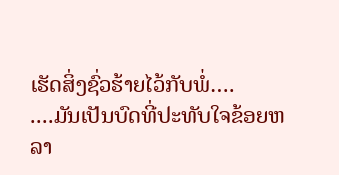ເຮັດສິ່ງຊົ່ວຮ້າຍໄວ້ກັບພໍ່….
....ມັນເປັນບົດທີ່ປະທັບໃຈຂ້ອຍຫລາ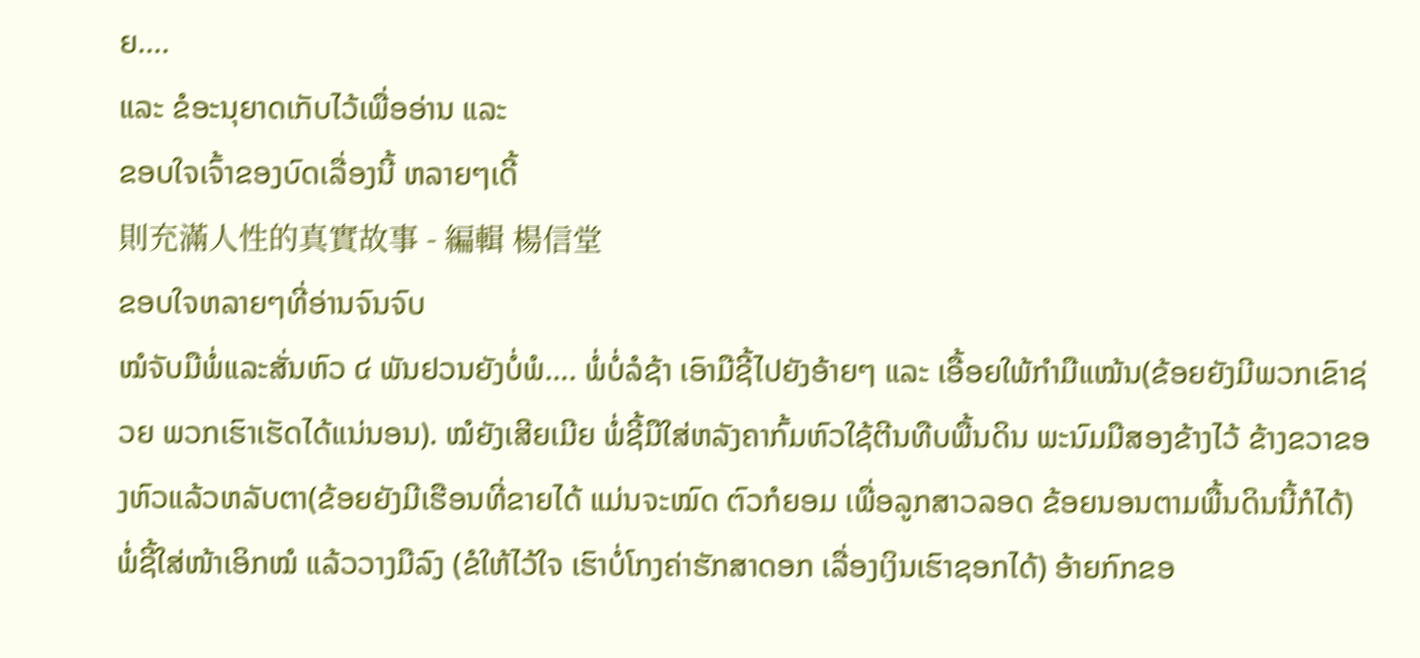ຍ....
ແລະ ຂໍອະນຸຍາດເກັບໄວ້ເພື່ອອ່ານ ແລະ
ຂອບໃຈເຈົ້າຂອງບົດເລື່ອງນີ້ ຫລາຍໆເດີ້
則充滿人性的真實故事 - 編輯 楊信堂
ຂອບໃຈຫລາຍໆທີ່ອ່ານຈົນຈົບ
ໝໍຈັບມືພໍ່ແລະສັ່ນຫົວ ໔ ພັນຢວນຍັງບໍ່ພໍ…. ພໍ່ບໍ່ລໍຊ້າ ເອົາມືຊີ້ໄປຍັງອ້າຍໆ ແລະ ເອື້ອຍໃພ້ກຳມືແໝ້ນ(ຂ້ອຍຍັງມີພວກເຂົາຊ່ວຍ ພວກເຮົາເຮັດໄດ້ແນ່ນອນ). ໝໍຍັງເສີຍເມີຍ ພໍ່ຊີ້ມືໃສ່ຫລັງຄາກົ້ມຫົວໃຊ້ຕີນທືບພື້ນດິນ ພະນົມມືສອງຂ້າງໄວ້ ຂ້າງຂວາຂອງຫົວແລ້ວຫລັບຕາ(ຂ້ອຍຍັງມີເຮືອນທີ່ຂາຍໄດ້ ແມ່ນຈະໝົດ ຕົວກໍຍອມ ເພື່ອລູກສາວລອດ ຂ້ອຍນອນຕາມພື້ນດິນນີ້ກໍໄດ້) ພໍ່ຊີ້ໃສ່ໜ້າເອິກໝໍ ແລ້ວວາງມືລົງ (ຂໍໃຫ້ໄວ້ໃຈ ເຮົາບໍ່ໂກງຄ່າຮັກສາດອກ ເລື່ອງເງິນເຮົາຊອກໄດ້) ອ້າຍກົກຂອ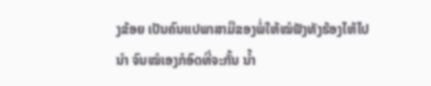ງຂ້ອຍ ເປັນຄົນແປພາສາມືຂອງພໍ່ໃຫ້ໝໍຟັງທັງຮ້ອງໄຫ້ໄປນຳ ຈົນໝໍເອງກໍອົດທີ່ຈະກັ້ນ ນ້ຳ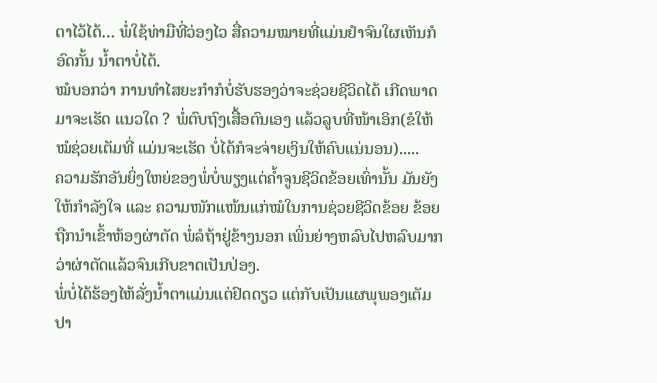ຕາໄວ້ໄດ້… ພໍ່ໃຊ້ທ່າມືທີ່ວ່ອງໄວ ສື່ຄວາມໝາຍທີ່ແມ່ນຢຳຈົນໃຜເຫັນກໍອົດກັ້ນ ນ້ຳຕາບໍ່ໄດ້.
ໝໍບອກວ່າ ການທຳໄສຍະກຳກໍບໍ່ຮັບຮອງວ່າຈະຊ່ວຍຊີວິດໄດ້ ເກີດພາດມາຈະເຮັດ ແນວໃດ ? ພໍ່ຕົບຖົງເສື້ອຕົນເອງ ແລ້ວລູບທີ່ໜ້າເອິກ(ຂໍໃຫ້ໝໍຊ່ວຍເຕັມທີ່ ແມ່ນຈະເຮັດ ບໍ່ໄດ້ກໍຈະຈ່າຍເງິນໃຫ້ຄົບແນ່ນອນ).....
ຄວາມຮັກອັນຍິ່ງໃຫຍ່ຂອງພໍ່ບໍ່ພຽງແຕ່ຄ້ຳຈູນຊີວິດຂ້ອຍເທົ່ານັ້ນ ມັນຍັງໃຫ້ກຳລັງໃຈ ແລະ ຄວາມໜັກແໜ້ນແກ່ໝໍໃນການຊ່ວຍຊີວິດຂ້ອຍ ຂ້ອຍຖືກນຳເຂົ້າຫ້ອງຜ່າຕັດ ພໍ່ລໍຖ້າຢູ່ຂ້າງນອກ ເພິ່ນຍ່າງຫລົບໄປຫລົບມາກວ່າຜ່າຕັດແລ້ວຈົນເກີບຂາດເປັນປ່ອງ.
ພໍ່ບໍ່ໄດ້ຮ້ອງໄຫ້ລັ່ງນ້ຳຕາແມ່ນແຕ່ຢົດດຽວ ແຕ່ກັບເປັນແຜພຸພອງເຕັມປາ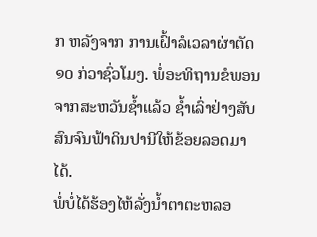ກ ຫລັງຈາກ ການເຝົ້າລໍເວລາຜ່າຕັດ ໑໐ ກ່ວາຊົ່ວໂມງ. ພໍ່ອະທິຖານຂໍພອນ ຈາກສະຫວັນຊ້ຳແລ້ວ ຊ້ຳເລົ່າຢ່າງສັບສົນຈົນຟ້າດິນປານີໃຫ້ຂ້ອຍລອດມາໄດ້.
ພໍ່ບໍ່ໄດ້ຮ້ອງໄຫ້ລັ່ງນ້ຳຕາຕະຫລອ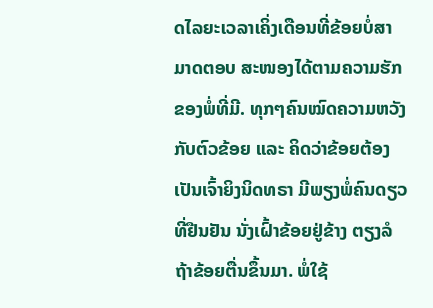ດໄລຍະເວລາເຄິ່ງເດືອນທີ່ຂ້ອຍບໍ່ສາມາດຕອບ ສະໜອງໄດ້ຕາມຄວາມຮັກຂອງພໍ່ທີ່ມີ. ທຸກໆຄົນໝົດຄວາມຫວັງກັບຕົວຂ້ອຍ ແລະ ຄິດວ່າຂ້ອຍຕ້ອງເປັນເຈົ້າຍິງນິດທຣາ ມີພຽງພໍ່ຄົນດຽວທີ່ຢືນຢັນ ນັ່ງເຝົ້າຂ້ອຍຢູ່ຂ້າງ ຕຽງລໍຖ້າຂ້ອຍຕື່ນຂຶ້ນມາ. ພໍ່ໃຊ້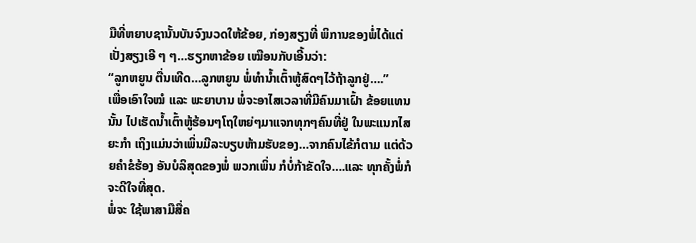ມືທີ່ຫຍາບຊານັ້ນບັນຈົງນວດໃຫ້ຂ້ອຍ, ກ່ອງສຽງທີ່ ພິການຂອງພໍ່ໄດ້ແຕ່ເປັ່ງສຽງເອີ ໆ ໆ…ຮຽກຫາຂ້ອຍ ເໝືອນກັບເອີ້ນວ່າ:
“ລູກຫຍູນ ຕື່ນເທີດ…ລູກຫຍູນ ພໍ່ທຳນ້ຳເຕົ້າຫູ້ສົດໆໄວ້ຖ້າລູກຢູ່….”
ເພື່ອເອົາໃຈໝໍ ແລະ ພະຍາບານ ພໍ່ຈະອາໄສເວລາທີ່ມີຄົນມາເຝົ້າ ຂ້ອຍແທນນັ້ນ ໄປເຮັດນ້ຳເຕົ້າຫູ້ຮ້ອນໆໂຖໃຫຍ່ໆມາແຈກທຸກໆຄົນທີ່ຢູ່ ໃນພະແນກໄສຍະກຳ ເຖິງແມ່ນວ່າເພິ່ນມີລະບຽບຫ້າມຮັບຂອງ…ຈາກຄົນໄຂ້ກໍຕາມ ແຕ່ດ້ວຍຄຳຂໍຮ້ອງ ອັນບໍລິສຸດຂອງພໍ່ ພວກເພິ່ນ ກໍບໍ່ກ້າຂັດໃຈ….ແລະ ທຸກຄັ້ງພໍ່ກໍຈະດີໃຈທີ່ສຸດ.
ພໍ່ຈະ ໃຊ້ພາສາມືສື່ຄ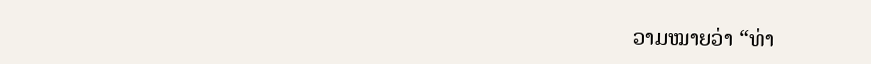ວາມໝາຍວ່າ “ທ່າ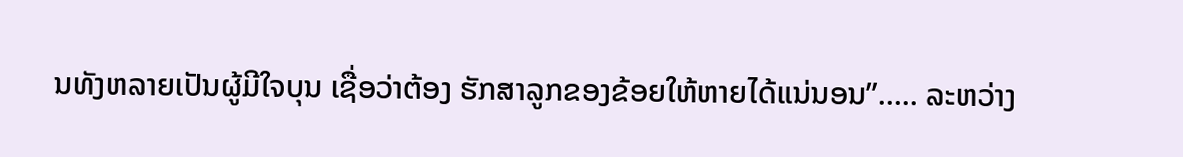ນທັງຫລາຍເປັນຜູ້ມີໃຈບຸນ ເຊື່ອວ່າຕ້ອງ ຮັກສາລູກຂອງຂ້ອຍໃຫ້ຫາຍໄດ້ແນ່ນອນ”….. ລະຫວ່າງ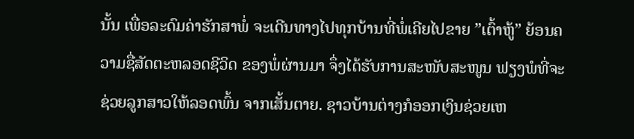ນັ້ນ ເພື່ອລະດົມຄ່າຮັກສາພໍ່ ຈະເດີນທາງໄປທຸກບ້ານທີ່ພໍ່ເຄີຍໄປຂາຍ ”ເຕົ້າຫູ້” ຍ້ອນຄວາມຊື່ສັດຕະຫລອດຊີວິດ ຂອງພໍ່ຜ່ານມາ ຈຶ່ງໄດ້ຮັບການສະໜັບສະໜູນ ຟຽງພໍທີ່ຈະຊ່ວຍລູກສາວໃຫ້ລອດພົ້ນ ຈາກເສັ້ນຕາຍ. ຊາວບ້ານຕ່າງກໍອອກເງິນຊ່ວຍເຫ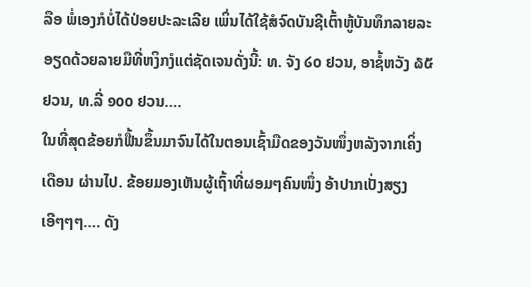ລືອ ພໍ່ເອງກໍບໍ່ໄດ້ປ່ອຍປະລະເລີຍ ເພິ່ນໄດ້ໃຊ້ສໍຈົດບັນຊີເຕົ້າຫູ້ບັນທຶກລາຍລະອຽດດ້ວຍລາຍມືທີ່ຫງິກງໍແຕ່ຊັດເຈນດັ່ງນີ້: ທ. ຈັງ ໒໐ ຢວນ, ອາຊໍ້ຫວັງ ໖໕ ຢວນ, ທ.ລີ່ ໑໐໐ ຢວນ….
ໃນທີ່ສຸດຂ້ອຍກໍຟື້ນຂຶ້ນມາຈົນໄດ້ໃນຕອນເຊົ້າມືດຂອງວັນໜຶ່ງຫລັງຈາກເຄິ່ງເດືອນ ຜ່ານໄປ. ຂ້ອຍມອງເຫັນຜູ້ເຖົ້າທີ່ຜອມໆຄົນໜຶ່ງ ອ້າປາກເປັ່ງສຽງເອີໆໆໆ…. ດັງ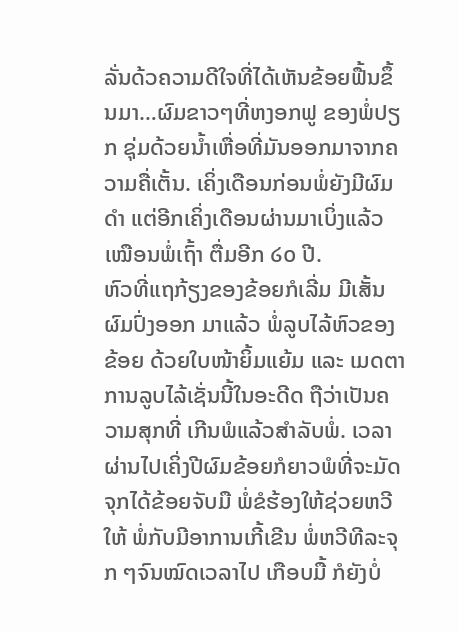ລັ່ນດ້ວຄວາມດີໃຈທີ່ໄດ້ເຫັນຂ້ອຍຟື້ນຂຶ້ນມາ…ຜົມຂາວໆທີ່ຫງອກຟູ ຂອງພໍ່ປຽກ ຊຸ່ມດ້ວຍນ້ຳເຫື່ອທີ່ມັນອອກມາຈາກຄວາມຄື່ເຕັ້ນ. ເຄິ່ງເດືອນກ່ອນພໍ່ຍັງມີຜົມດຳ ແຕ່ອີກເຄິ່ງເດືອນຜ່ານມາເບິ່ງແລ້ວເໝືອນພໍ່ເຖົ້າ ຕື່ມອີກ ໒໐ ປີ.
ຫົວທີ່ແຖກ້ຽງຂອງຂ້ອຍກໍເລີ່ມ ມີເສັ້ນຜົມປົ່ງອອກ ມາແລ້ວ ພໍ່ລູບໄລ້ຫົວຂອງຂ້ອຍ ດ້ວຍໃບໜ້າຍິ້ມແຍ້ມ ແລະ ເມດຕາ ການລູບໄລ້ເຊັ່ນນີ້ໃນອະດີດ ຖືວ່າເປັນຄວາມສຸກທີ່ ເກີນພໍແລ້ວສຳລັບພໍ່. ເວລາຜ່ານໄປເຄິ່ງປີຜົມຂ້ອຍກໍຍາວພໍທີ່ຈະມັດຈຸກໄດ້ຂ້ອຍຈັບມື ພໍ່ຂໍຮ້ອງໃຫ້ຊ່ວຍຫວີໃຫ້ ພໍ່ກັບມີອາການເກີ້ເຂີນ ພໍ່ຫວີທີລະຈຸກ ໆຈົນໝົດເວລາໄປ ເກືອບມື້ ກໍຍັງບໍ່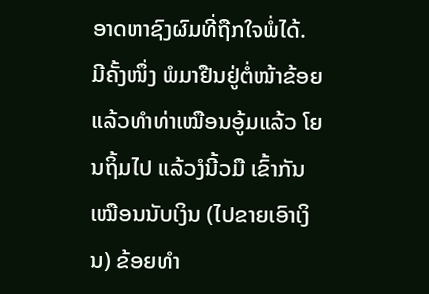ອາດຫາຊົງຜົມທີ່ຖືກໃຈພໍ່ໄດ້.
ມີຄັ້ງໜຶ່ງ ພໍມາຢືນຢູ່ຕໍ່ໜ້າຂ້ອຍ ແລ້ວທຳທ່າເໝືອນອູ້ມແລ້ວ ໂຍນຖິ້ມໄປ ແລ້ວງໍນີ້ວມື ເຂົ້າກັນເໝືອນນັບເງິນ (ໄປຂາຍເອົາເງິນ) ຂ້ອຍທຳ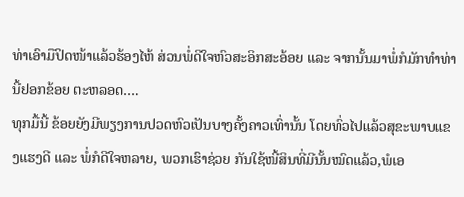ທ່າເອົາມືປິດໜ້າແລ້ວຮ້ອງໄຫ້ ສ່ວນພໍ່ດີໃຈຫົວສະອິກສະອ້ອຍ ແລະ ຈາກນັ້ນມາພໍ່ກໍມັກທຳທ່ານີ້ຢອກຂ້ອຍ ຕະຫລອດ….
ທຸກມື້ນີ້ ຂ້ອຍຍັງມີພຽງການປວດຫົວເປັນບາງຄັ້ງຄາວເທົ່ານັ້ນ ໂດຍທົ່ວໄປແລ້ວສຸຂະພາບແຂງແຮງດີ ແລະ ພໍ່ກໍດີໃຈຫລາຍ, ພວກເຮົາຊ່ວຍ ກັນໃຊ້ໜີ້ສິນທີ່ມີນັ້ນໝົດແລ້ວ,ພໍເອ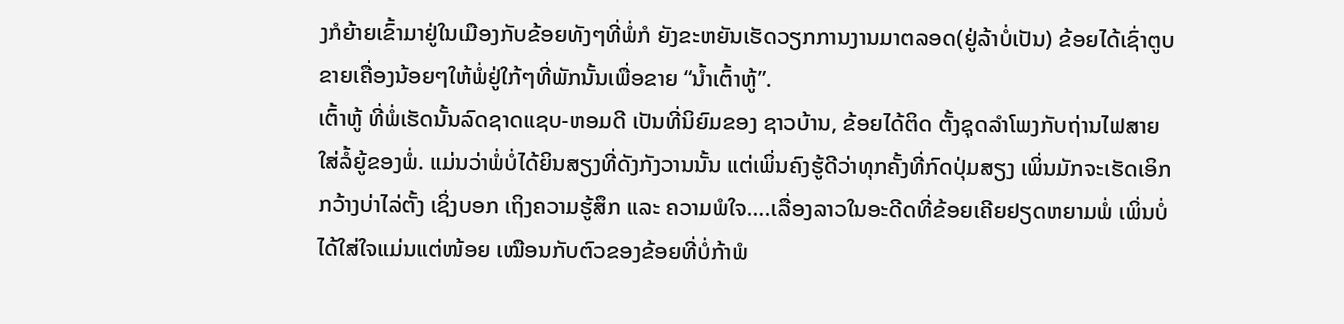ງກໍຍ້າຍເຂົ້າມາຢູ່ໃນເມືອງກັບຂ້ອຍທັງໆທີ່ພໍ່ກໍ ຍັງຂະຫຍັນເຮັດວຽກການງານມາຕລອດ(ຢູ່ລ້າບໍ່ເປັນ) ຂ້ອຍໄດ້ເຊົ່າຕູບ ຂາຍເຄື່ອງນ້ອຍໆໃຫ້ພໍ່ຢູ່ໃກ້ໆທີ່ພັກນັ້ນເພື່ອຂາຍ “ນ້ຳເຕົ້າຫູ້”.
ເຕົ້າຫູ້ ທີ່ພໍ່ເຮັດນັ້ນລົດຊາດແຊບ-ຫອມດີ ເປັນທີ່ນິຍົມຂອງ ຊາວບ້ານ, ຂ້ອຍໄດ້ຕິດ ຕັ້ງຊຸດລຳໂພງກັບຖ່ານໄຟສາຍໃສ່ລໍ້ຍູ້ຂອງພໍ່. ແມ່ນວ່າພໍ່ບໍ່ໄດ້ຍິນສຽງທີ່ດັງກັງວານນັ້ນ ແຕ່ເພິ່ນຄົງຮູ້ດີວ່າທຸກຄັ້ງທີ່ກົດປຸ່ມສຽງ ເພິ່ນມັກຈະເຮັດເອິກກວ້າງບ່າໄລ່ຕັ້ງ ເຊິ່ງບອກ ເຖິງຄວາມຮູ້ສຶກ ແລະ ຄວາມພໍໃຈ….ເລື່ອງລາວໃນອະດີດທີ່ຂ້ອຍເຄີຍຢຽດຫຍາມພໍ່ ເພິ່ນບໍ່ໄດ້ໃສ່ໃຈແມ່ນແຕ່ໜ້ອຍ ເໝືອນກັບຕົວຂອງຂ້ອຍທີ່ບໍ່ກ້າພໍ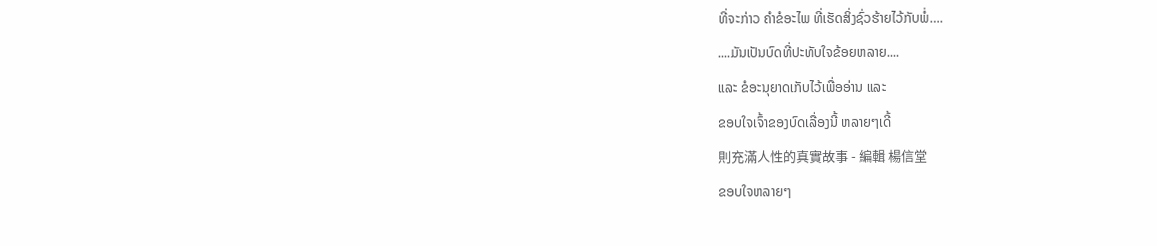ທີ່ຈະກ່າວ ຄຳຂໍອະໄພ ທີ່ເຮັດສິ່ງຊົ່ວຮ້າຍໄວ້ກັບພໍ່….
....ມັນເປັນບົດທີ່ປະທັບໃຈຂ້ອຍຫລາຍ....
ແລະ ຂໍອະນຸຍາດເກັບໄວ້ເພື່ອອ່ານ ແລະ
ຂອບໃຈເຈົ້າຂອງບົດເລື່ອງນີ້ ຫລາຍໆເດີ້
則充滿人性的真實故事 - 編輯 楊信堂
ຂອບໃຈຫລາຍໆ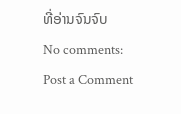ທີ່ອ່ານຈົນຈົບ
No comments:
Post a Comment